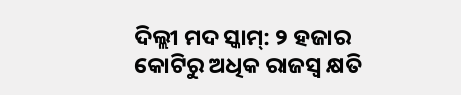ଦିଲ୍ଲୀ ମଦ ସ୍କାମ୍: ୨ ହଜାର କୋଟିରୁ ଅଧିକ ରାଜସ୍ବ କ୍ଷତି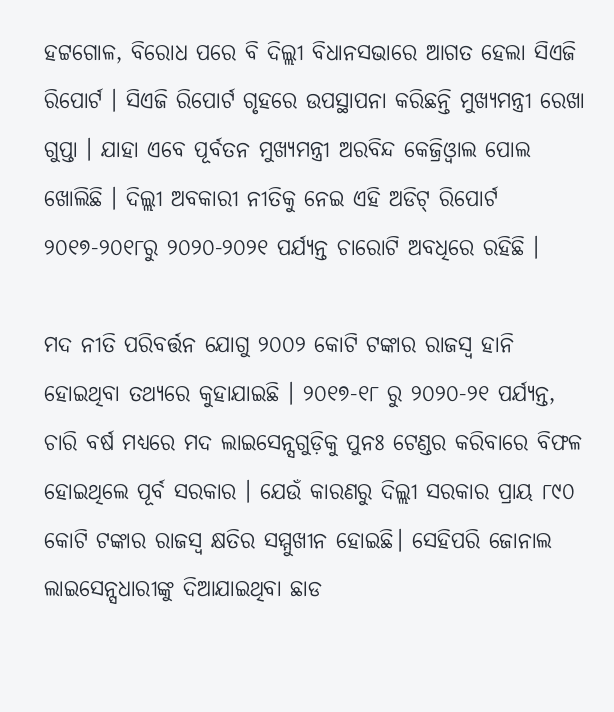ହଟ୍ଟଗୋଳ, ବିରୋଧ ପରେ ବି ଦିଲ୍ଲୀ ବିଧାନସଭାରେ ଆଗତ ହେଲା ସିଏଜି ରିପୋର୍ଟ । ସିଏଜି ରିପୋର୍ଟ ଗୃହରେ ଉପସ୍ଥାପନା କରିଛନ୍ତି ମୁଖ୍ୟମନ୍ତ୍ରୀ ରେଖା ଗୁପ୍ତା । ଯାହା ଏବେ ପୂର୍ବତନ ମୁଖ୍ୟମନ୍ତ୍ରୀ ଅରବିନ୍ଦ କେଜ୍ରିଓ୍ବାଲ ପୋଲ ଖୋଲିଛି । ଦିଲ୍ଲୀ ଅବକାରୀ ନୀତିକୁ ନେଇ ଏହି ଅଡିଟ୍ ରିପୋର୍ଟ ୨୦୧୭-୨୦୧୮ରୁ ୨୦୨୦-୨୦୨୧ ପର୍ଯ୍ୟନ୍ତ ଚାରୋଟି ଅବଧିରେ ରହିଛି ।

ମଦ ନୀତି ପରିବର୍ତ୍ତନ ଯୋଗୁ ୨୦୦୨ କୋଟି ଟଙ୍କାର ରାଜସ୍ବ ହାନି ହୋଇଥିବା ତଥ୍ୟରେ କୁହାଯାଇଛି । ୨୦୧୭-୧୮ ରୁ ୨୦୨୦-୨୧ ପର୍ଯ୍ୟନ୍ତ, ଚାରି ବର୍ଷ ମଧ୍ୟରେ ମଦ ଲାଇସେନ୍ସଗୁଡ଼ିକୁ ପୁନଃ ଟେଣ୍ଡର କରିବାରେ ବିଫଳ ହୋଇଥିଲେ ପୂର୍ବ ସରକାର । ଯେଉଁ କାରଣରୁ ଦିଲ୍ଲୀ ସରକାର ପ୍ରାୟ ୮୯୦ କୋଟି ଟଙ୍କାର ରାଜସ୍ୱ କ୍ଷତିର ସମ୍ମୁଖୀନ ହୋଇଛି। ସେହିପରି ଜୋନାଲ ଲାଇସେନ୍ସଧାରୀଙ୍କୁ ଦିଆଯାଇଥିବା ଛାଡ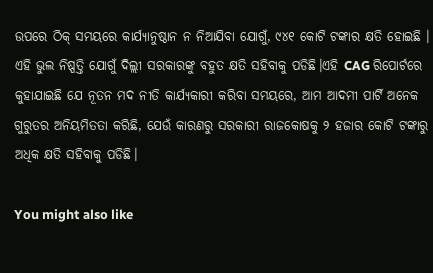ଉପରେ ଠିକ୍ ସମୟରେ କାର୍ଯ୍ୟାନୁଷ୍ଠାନ ନ ନିଆଯିବା ଯୋଗୁଁ, ୯୪୧ କୋଟି ଟଙ୍କାର କ୍ଷତି ହୋଇଛି । ଏହି ଭୁଲ ନିଷ୍ପତ୍ତି ଯୋଗୁଁ ଦିଲ୍ଲୀ ସରକାରଙ୍କୁ ବହୁତ କ୍ଷତି ସହିବାକୁ ପଡିଛି।ଏହି CAG ରିପୋର୍ଟରେ କୁହାଯାଇଛି ଯେ ନୂତନ ମଦ ନୀତି କାର୍ଯ୍ୟକାରୀ କରିବା ସମୟରେ, ଆମ ଆଦମୀ ପାର୍ଟି ଅନେକ ଗୁରୁତର ଅନିୟମିତତା କରିଛି, ଯେଉଁ କାରଣରୁ ସରକାରୀ ରାଜକୋଷକୁ ୨ ହଜାର କୋଟି ଟଙ୍କାରୁ ଅଧିକ କ୍ଷତି ସହିବାକୁ ପଡିଛି।

You might also like